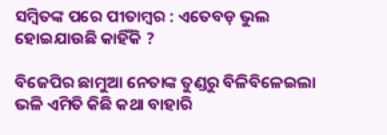ସମ୍ବିତଙ୍କ ପରେ ପୀତାମ୍ବର : ଏତେବଡ଼ ଭୁଲ ହୋଇଯାଉଛି କାହିଁକି ?

ବିଜେପିର ଛାମୁଆ ନେତାଙ୍କ ତୁଣ୍ଡରୁ ବିଳିବିଳେଇଲା ଭଳି ଏମିତି କିଛି କଥା ବାହାରି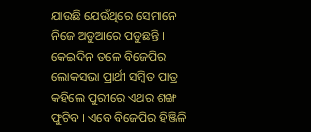ଯାଉଛି ଯେଉଁଥିରେ ସେମାନେ ନିଜେ ଅଡୁଆରେ ପଡୁଛନ୍ତି । କେଇଦିନ ତଳେ ବିଜେପିର ଲୋକସଭା ପ୍ରାର୍ଥୀ ସମ୍ବିତ ପାତ୍ର କହିଲେ ପୁରୀରେ ଏଥର ଶଙ୍ଖ ଫୁଟିବ । ଏବେ ବିଜେପିର ହିଞ୍ଜିଳି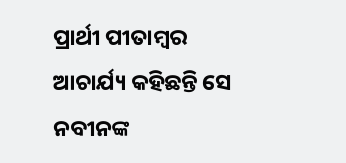ପ୍ରାର୍ଥୀ ପୀତାମ୍ବର ଆଚାର୍ଯ୍ୟ କହିଛନ୍ତି ସେ ନବୀନଙ୍କ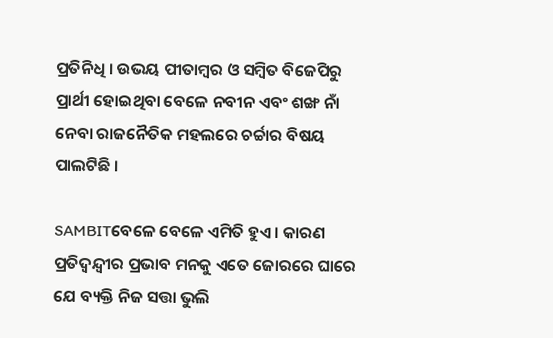ପ୍ରତିନିଧି । ଉଭୟ ପୀତାମ୍ବର ଓ ସମ୍ବିତ ବିଜେପିରୁ ପ୍ରାର୍ଥୀ ହୋଇଥିବା ବେଳେ ନବୀନ ଏବଂ ଶଙ୍ଖ ନାଁ ନେବା ରାଜନୈତିକ ମହଲରେ ଚର୍ଚ୍ଚାର ବିଷୟ ପାଲଟିଛି ।

SAMBITବେଳେ ବେଳେ ଏମିତି ହୁଏ । କାରଣ ପ୍ରତିଦ୍ୱନ୍ଦ୍ୱୀର ପ୍ରଭାବ ମନକୁ ଏତେ ଜୋରରେ ଘାରେ ଯେ ବ୍ୟକ୍ତି ନିଜ ସତ୍ତା ଭୁଲି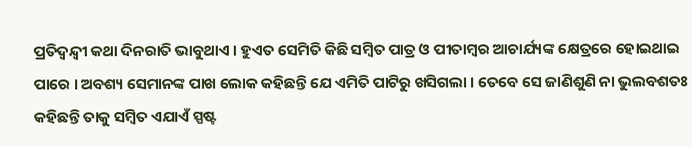ପ୍ରତିଦ୍ୱନ୍ଦ୍ୱୀ କଥା ଦିନରାତି ଭାବୁଥାଏ । ହୁଏତ ସେମିତି କିଛି ସମ୍ବିତ ପାତ୍ର ଓ ପୀତାମ୍ବର ଆଚାର୍ଯ୍ୟଙ୍କ କ୍ଷେତ୍ରରେ ହୋଇଥାଇ ପାରେ । ଅବଶ୍ୟ ସେମାନଙ୍କ ପାଖ ଲୋକ କହିଛନ୍ତି ଯେ ଏମିତି ପାଟିରୁ ଖସିଗଲା । ତେବେ ସେ ଜାଣିଶୁଣି ନା ଭୁଲବଶତଃ କହିଛନ୍ତି ତାକୁ ସମ୍ବିତ ଏଯାଏଁ ସ୍ପଷ୍ଟ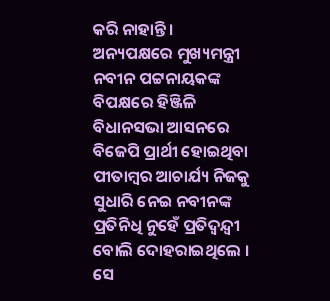କରି ନାହାନ୍ତି । ଅନ୍ୟପକ୍ଷରେ ମୁଖ୍ୟମନ୍ତ୍ରୀ ନବୀନ ପଟ୍ଟନାୟକଙ୍କ ବିପକ୍ଷରେ ହିଞ୍ଜିଳି ବିଧାନସଭା ଆସନରେ ବିଜେପି ପ୍ରାର୍ଥୀ ହୋଇଥିବା ପୀତାମ୍ବର ଆଚାର୍ଯ୍ୟ ନିଜକୁ ସୁଧାରି ନେଇ ନବୀନଙ୍କ ପ୍ରତିନିଧି ନୁହେଁ ପ୍ରତିଦ୍ୱନ୍ଦ୍ୱୀ ବୋଲି ଦୋହରାଇଥିଲେ । ସେ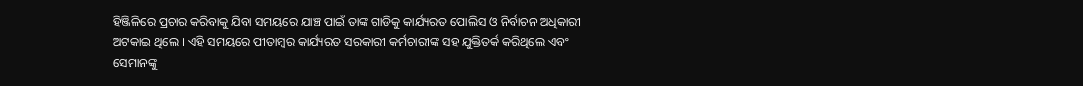ହିଞ୍ଜିଳିରେ ପ୍ରଚାର କରିବାକୁ ଯିବା ସମୟରେ ଯାଞ୍ଚ ପାଇଁ ତାଙ୍କ ଗାଡିକୁ କାର୍ଯ୍ୟରତ ପୋଲିସ ଓ ନିର୍ବାଚନ ଅଧିକାରୀ ଅଟକାଇ ଥିଲେ । ଏହି ସମୟରେ ପୀତାମ୍ବର କାର୍ଯ୍ୟରତ ସରକାରୀ କର୍ମଚାରୀଙ୍କ ସହ ଯୁକ୍ତିତର୍କ କରିଥିଲେ ଏବଂ ସେମାନଙ୍କୁ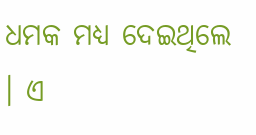ଧମକ ମଧ୍ୟ ଦେଇଥିଲେ । ଏ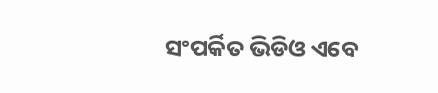ସଂପର୍କିତ ଭିଡିଓ ଏବେ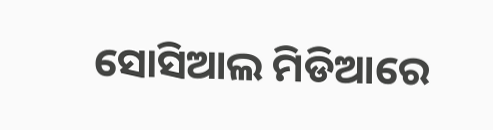ସୋସିଆଲ ମିଡିଆରେ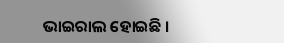ଭାଇରାଲ ହୋଇଛି ।